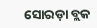ସୋରଡ଼ା ବ୍ଲକ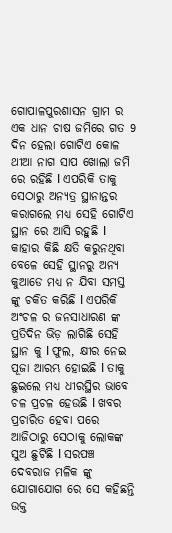ଗୋପାଳପୁରଶାସନ ଗ୍ରାମ ର ଏକ ଧାନ ଚାଷ ଜମିରେ ଗତ 9 ଦିନ ହେଲା ଗୋଟିଏ କୋଳ ଥୀଆ ନାଗ ସାପ ଖୋଲା ଜମି ରେ ରହିଛି l ଏପରିକି ତାକୁ ସେଠାରୁ ଅନ୍ୟତ୍ର ସ୍ଥାନାନ୍ତର କରାଗଲେ ମଧ୍ୟ ସେହି ଗୋଟିଏ ସ୍ଥାନ ରେ ଆସି ରହୁଛି l କାହାର କିଛି କ୍ଷତି କରୁନଥିବା ବେଳେ ସେହି ସ୍ଥାନରୁ ଅନ୍ୟ କୁଆଡେ ମଧ୍ୟ ନ ଯିବା ସମସ୍ତ ଙ୍କୁ ଚକିତ କରିଛି l ଏପରିକି ଅଂଚଳ ର ଜନସାଧାରଣ ଙ୍କ ପ୍ରତିଦିନ ଭିଡ଼ ଲାଗିଛି ସେହି ସ୍ଥାନ କୁ l ଫୁଲ, କ୍ଷୀର ନେଇ ପୂଜା ଆରମ୍ଭ ହୋଇଛି l ତାକୁ ଛୁଇଲେ ମଧ୍ୟ ଧୀରସ୍ଥିର ଭାବେ ଚଳ ପ୍ରଚଳ ହେଉଛି l ଖବର ପ୍ରଚାରିତ ହେବା ପରେ ଆଜିଠାରୁ ସେଠାକୁ ଲୋକଙ୍କ ସୁଅ ଛୁଟିଛି l ସରପଞ୍ଚ ଦେବରାଜ ମଳିକ ଙ୍କୁ ଯୋଗାଯୋଗ ରେ ସେ କହିଛନ୍ତି ଉକ୍ତ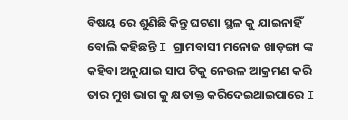ବିଷୟ ରେ ଶୁଣିଛି କିନ୍ତୁ ଘଟଣା ସ୍ଥଳ କୁ ଯାଇନାହିଁ ବୋଲି କହିଛନ୍ତି I ଗ୍ରାମବାସୀ ମନୋଜ ଖାଡ଼ଙ୍ଗା ଙ୍କ କହିବା ଅନୁଯାଇ ସାପ ଟିକୁ ନେଉଳ ଆକ୍ରମଣ କରି ତାର ମୁଖ ଭାଗ କୁ କ୍ଷତାକ୍ତ କରିଦେଇଥାଇପାରେ I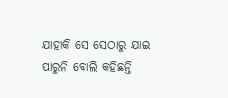ଯାହାକି ସେ ସେଠାରୁ ଯାଇ ପାରୁନି ବୋଲି କହିଛନ୍ତି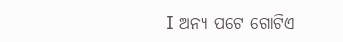I ଅନ୍ୟ ପଟେ ଗୋଟିଏ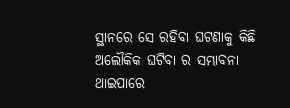ସ୍ଥାନରେ ସେ ରହିବା ଘଟଣାକୁ କିଛି ଅଲୌକିକ ଘଟିବା ର ସମ୍ଭାବନା ଥାଇପାରେ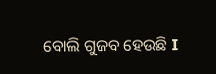ବୋଲି ଗୁଜବ ହେଉଛି I